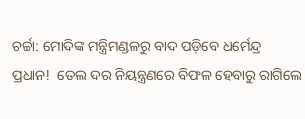ଚର୍ଚ୍ଚା: ମୋଦିଙ୍କ ମନ୍ତ୍ରିମଣ୍ଡଳରୁ ବାଦ ପଡ଼ିବେ ଧର୍ମେନ୍ଦ୍ର ପ୍ରଧାନ!  ତେଲ ଦର ନିୟନ୍ତ୍ରଣରେ ବିଫଳ ହେବାରୁ ରାଗିଲେ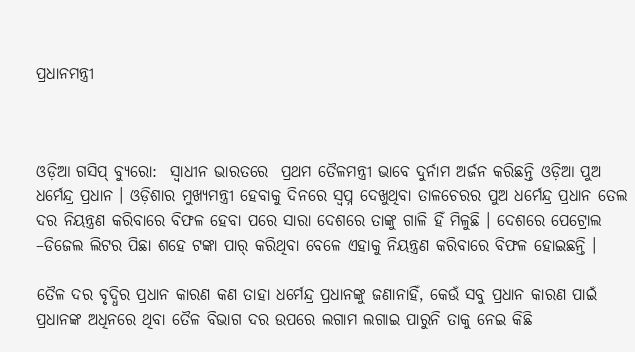ପ୍ରଧାନମନ୍ତ୍ରୀ



ଓଡ଼ିଆ ଗସିପ୍ ବ୍ୟୁରୋ:  ସ୍ୱାଧୀନ ଭାରତରେ  ପ୍ରଥମ ତୈଳମନ୍ତ୍ରୀ ଭାବେ ଦୁର୍ନାମ ଅର୍ଜନ କରିଛନ୍ତି ଓଡ଼ିଆ ପୁଅ ଧର୍ମେନ୍ଦ୍ର ପ୍ରଧାନ । ଓଡ଼ିଶାର ମୁଖ୍ୟମନ୍ତ୍ରୀ ହେବାକୁ ଦିନରେ ସ୍ୱପ୍ନ ଦେଖୁଥିବା ତାଳଚେରର ପୁଅ ଧର୍ମେନ୍ଦ୍ର ପ୍ରଧାନ ତେଲ ଦର ନିୟନ୍ତ୍ରଣ କରିବାରେ ବିଫଳ ହେବା ପରେ ସାରା ଦେଶରେ ତାଙ୍କୁ ଗାଳି ହିଁ ମିଳୁଛି । ଦେଶରେ ପେଟ୍ରୋଲ –ଡିଜେଲ ଲିଟର ପିଛା ଶହେ ଟଙ୍କା ପାର୍ କରିଥିବା ବେଳେ ଏହାକୁ ନିୟନ୍ତ୍ରଣ କରିବାରେ ବିଫଳ ହୋଇଛନ୍ତି ।

ତୈଳ ଦର ବୃଦ୍ଧିର ପ୍ରଧାନ କାରଣ କଣ ତାହା ଧର୍ମେନ୍ଦ୍ର ପ୍ରଧାନଙ୍କୁ ଜଣାନାହିଁ, କେଉଁ ସବୁ ପ୍ରଧାନ କାରଣ ପାଇଁ ପ୍ରଧାନଙ୍କ ଅଧିନରେ ଥିବା ତୈଳ ବିଭାଗ ଦର ଉପରେ ଲଗାମ ଲଗାଇ ପାରୁନି ତାକୁ ନେଇ କିଛି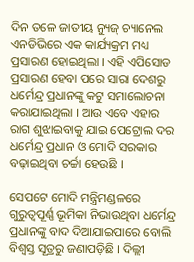ଦିନ ତଳେ ଜାତୀୟ ନ୍ୟୁଜ୍ ଚ୍ୟାନେଲ ଏନଡିଭିରେ ଏକ କାର୍ଯ୍ୟକ୍ରମ ମଧ୍ୟ ପ୍ରସାରଣ ହୋଇଥିଲା । ଏହି ଏପିସୋଡ ପ୍ରସାରଣ ହେବା ପରେ ସାରା ଦେଶରୁ ଧର୍ମେନ୍ଦ୍ର ପ୍ରଧାନଙ୍କୁ କଟୁ ସମାଲୋଚନା କରାଯାଇଥିଲା । ଆଉ ଏବେ ଏହାର ରାଗ ଶୁଝାଇବାକୁ ଯାଇ ପେଟ୍ରୋଲ ଦର ଧର୍ମେନ୍ଦ୍ର ପ୍ରଧାନ ଓ ମୋଦି ସରକାର ବଢ଼ାଇଥିବା ଚର୍ଚ୍ଚା ହେଉଛି ।

ସେପଟେ ମୋଦି ମନ୍ତ୍ରିମଣ୍ଡଳରେ ଗୁରୁତ୍ୱପୂର୍ଣ୍ଣ ଭୂମିକା ନିଭାଉଥିବା ଧର୍ମେନ୍ଦ୍ର ପ୍ରଧାନଙ୍କୁ ବାଦ ଦିଆଯାଇପାରେ ବୋଲି ବିଶ୍ୱସ୍ତ ସୂତ୍ରରୁ ଜଣାପଡ଼ିଛି । ଦିଲ୍ଲୀ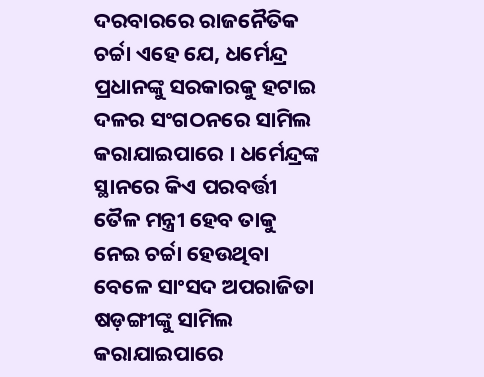ଦରବାରରେ ରାଜନୈତିକ ଚର୍ଚ୍ଚା ଏହେ ଯେ, ଧର୍ମେନ୍ଦ୍ର ପ୍ରଧାନଙ୍କୁ ସରକାରକୁ ହଟାଇ ଦଳର ସଂଗଠନରେ ସାମିଲ କରାଯାଇପାରେ । ଧର୍ମେନ୍ଦ୍ରଙ୍କ ସ୍ଥାନରେ କିଏ ପରବର୍ତ୍ତୀ ତୈଳ ମନ୍ତ୍ରୀ ହେବ ତାକୁ ନେଇ ଚର୍ଚ୍ଚା ହେଉଥିବା ବେଳେ ସାଂସଦ ଅପରାଜିତା ଷଡ଼ଙ୍ଗୀଙ୍କୁ ସାମିଲ କରାଯାଇପାରେ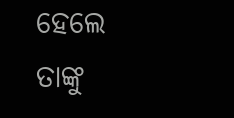ହେଲେ ତାଙ୍କୁ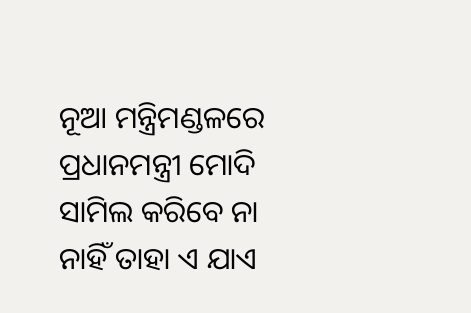ନୂଆ ମନ୍ତ୍ରିମଣ୍ଡଳରେ ପ୍ରଧାନମନ୍ତ୍ରୀ ମୋଦି ସାମିଲ କରିବେ ନା ନାହିଁ ତାହା ଏ ଯାଏ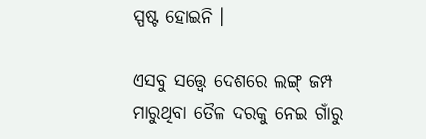ସ୍ପଷ୍ଟ ହୋଇନି ।

ଏସବୁ ସତ୍ତ୍ୱେ ଦେଶରେ ଲଙ୍ଗ୍ ଜମ୍ପ ମାରୁଥିବା ତୈଳ ଦରକୁ ନେଇ ଗାଁରୁ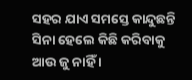ସହର ଯାଏ ସମସ୍ତେ କାନ୍ଦୁଛନ୍ତି ସିନା ହେଲେ କିଛି କରିବାକୁ ଆଉ ଜୁ ନାହିଁ ।